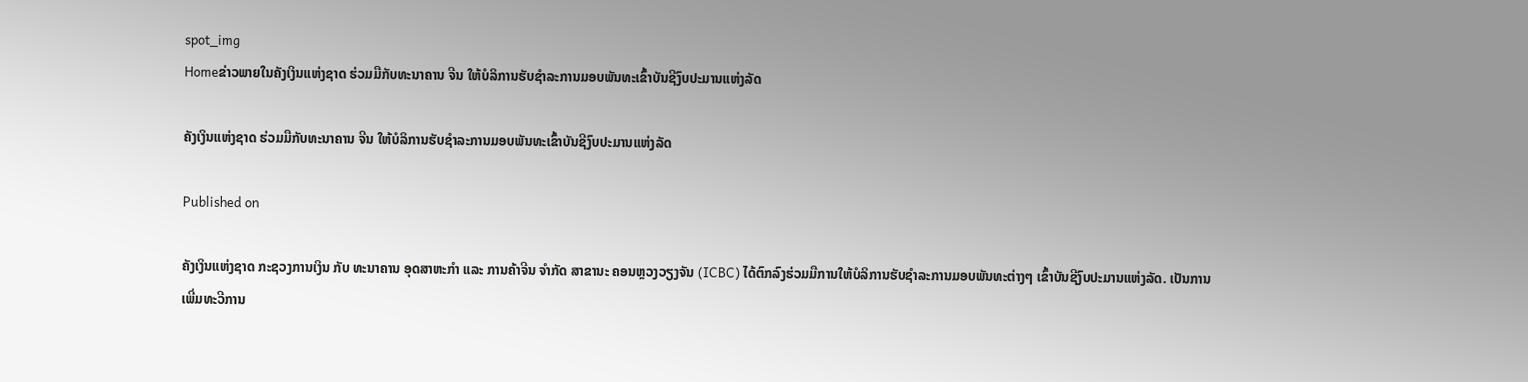spot_img
Homeຂ່າວພາຍໃນຄັງເງິນແຫ່ງຊາດ ຮ່ວມມືກັບທະນາຄານ ຈີນ ໃຫ້ບໍລິການຮັບຊຳລະການມອບພັນທະເຂົ້າບັນຊີງົບປະມານແຫ່ງລັດ

ຄັງເງິນແຫ່ງຊາດ ຮ່ວມມືກັບທະນາຄານ ຈີນ ໃຫ້ບໍລິການຮັບຊຳລະການມອບພັນທະເຂົ້າບັນຊີງົບປະມານແຫ່ງລັດ

Published on

ຄັງເງິນແຫ່ງຊາດ ກະຊວງການເງິນ ກັບ ທະນາຄານ ອຸດສາຫະກຳ ແລະ ການຄ້າຈີນ ຈຳກັດ ສາຂານະ ຄອນຫຼວງວຽງຈັນ (ICBC) ໄດ້ຕົກລົງຮ່ວມມືການໃຫ້ບໍລິການຮັບຊຳລະການມອບພັນທະຕ່າງໆ ເຂົ້າບັນຊີງົບປະມານແຫ່ງລັດ. ເປັນການເພີ່ມທະວີການ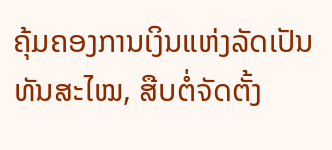ຄຸ້ມຄອງການເງິນແຫ່ງລັດເປັນທັນສະໄໝ, ສືບຕໍ່ຈັດຕັ້ງ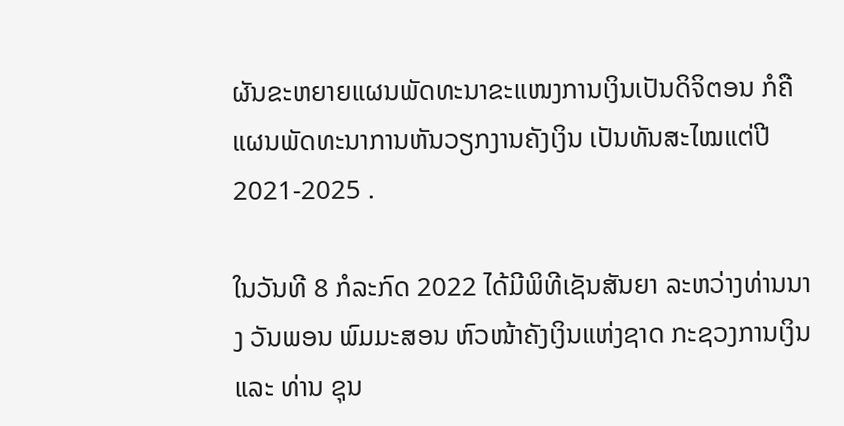ຜັນຂະຫຍາຍແຜນພັດທະນາຂະແໜງການເງິນເປັນດິຈິຕອນ ກໍຄືແຜນພັດທະນາການຫັນວຽກງານຄັງເງິນ ເປັນທັນສະໄໝແຕ່ປີ 2021-2025 .

ໃນວັນທີ 8 ກໍລະກົດ 2022 ໄດ້ມີພິທີເຊັນສັນຍາ ລະຫວ່າງທ່ານນາງ ວັນພອນ ພົມມະສອນ ຫົວໜ້າຄັງເງິນແຫ່ງຊາດ ກະຊວງການເງິນ ແລະ ທ່ານ ຊຸນ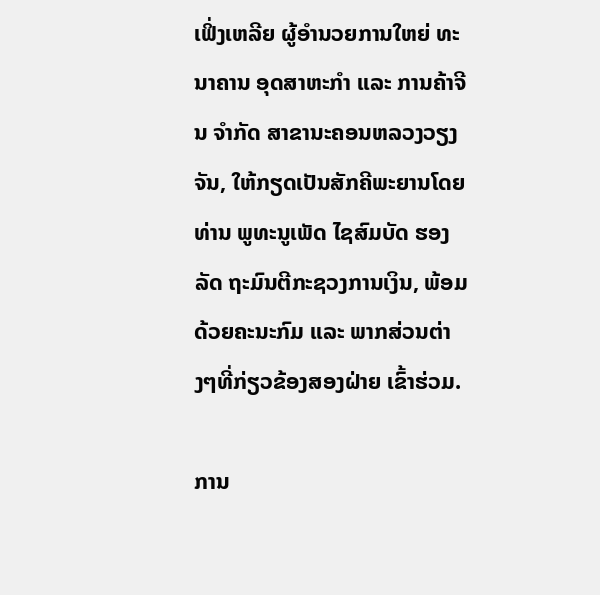ເຟິ່ງເຫລີຍ ຜູ້ອຳນວຍການໃຫຍ່ ທະນາຄານ ອຸດສາຫະກຳ ແລະ ການຄ້າຈີນ ຈຳກັດ ສາຂານະຄອນຫລວງວຽງຈັນ, ໃຫ້ກຽດເປັນສັກຄີພະຍານໂດຍ ທ່ານ ພູທະນູເພັດ ໄຊສົມບັດ ຮອງລັດ ຖະມົນຕີກະຊວງການເງິນ, ພ້ອມດ້ວຍຄະນະກົມ ແລະ ພາກສ່ວນຕ່າງໆທີ່ກ່ຽວຂ້ອງສອງຝ່າຍ ເຂົ້າຮ່ວມ.

ການ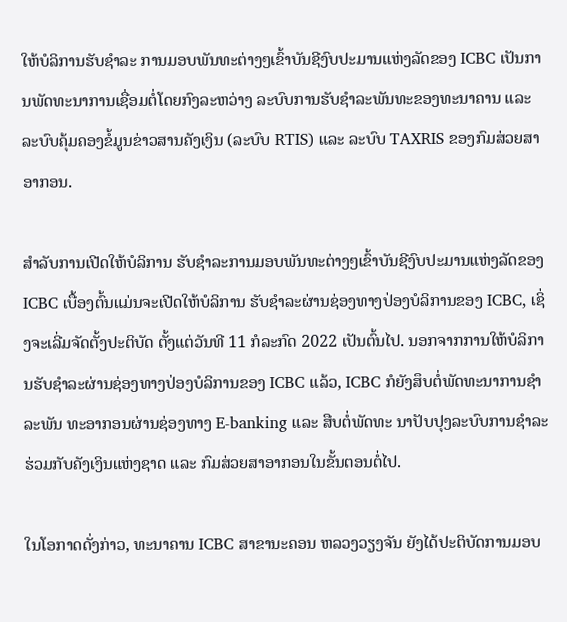ໃຫ້ບໍລິການຮັບຊຳລະ ການມອບພັນທະຕ່າງໆເຂົ້າບັນຊີງົບປະມານແຫ່ງລັດຂອງ ICBC ເປັນການພັດທະນາການເຊື່ອມຕໍ່ໂດຍກົງລະຫວ່າງ ລະບົບການຮັບຊຳລະພັນທະຂອງທະນາຄານ ແລະ ລະບົບຄຸ້ມຄອງຂໍ້ມູນຂ່າວສານຄັງເງິນ (ລະບົບ RTIS) ແລະ ລະບົບ TAXRIS ຂອງກົມສ່ວຍສາອາກອນ.

ສຳລັບການເປີດໃຫ້ບໍລິການ ຮັບຊຳລະການມອບພັນທະຕ່າງໆເຂົ້າບັນຊີງົບປະມານແຫ່ງລັດຂອງ ICBC ເບື້ອງຕົ້ນແມ່ນຈະເປີດໃຫ້ບໍລິການ ຮັບຊຳລະຜ່ານຊ່ອງທາງປ່ອງບໍລິການຂອງ ICBC, ເຊິ່ງຈະເລີ່ມຈັດຕັ້ງປະຕິບັດ ຕັ້ງແຕ່ວັນທີ 11 ກໍລະກົດ 2022 ເປັນຕົ້ນໄປ. ນອກຈາກການໃຫ້ບໍລິການຮັບຊຳລະຜ່ານຊ່ອງທາງປ່ອງບໍລິການຂອງ ICBC ແລ້ວ, ICBC ກໍຍັງສຶບຕໍ່ພັດທະນາການຊຳລະພັນ ທະອາກອນຜ່ານຊ່ອງທາງ E-banking ແລະ ສືບຕໍ່ພັດທະ ນາປັບປຸງລະບົບການຊຳລະ ຮ່ວມກັບຄັງເງິນແຫ່ງຊາດ ແລະ ກົມສ່ວຍສາອາກອນໃນຂັ້ນຕອນຕໍ່ໄປ.

ໃນໂອກາດດັ່ງກ່າວ, ທະນາຄານ ICBC ສາຂານະຄອນ ຫລວງວຽງຈັນ ຍັງໄດ້ປະຕິບັດການມອບ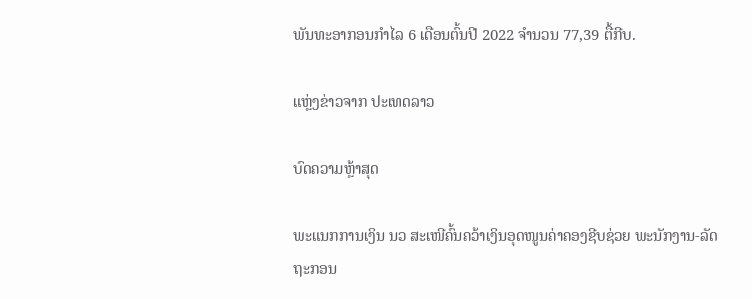ພັນທະອາກອນກຳໄລ 6 ເດືອນຕົ້ນປີ 2022 ຈຳນວນ 77,39 ຕື້ກີບ.

ແຫຼ່ງຂ່າວຈາກ ປະເທດລາວ

ບົດຄວາມຫຼ້າສຸດ

ພະແນກການເງິນ ນວ ສະເໜີຄົ້ນຄວ້າເງິນອຸດໜູນຄ່າຄອງຊີບຊ່ວຍ ພະນັກງານ-ລັດຖະກອນ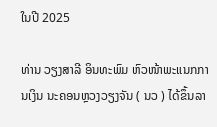ໃນປີ 2025

ທ່ານ ວຽງສາລີ ອິນທະພົມ ຫົວໜ້າພະແນກການເງິນ ນະຄອນຫຼວງວຽງຈັນ ( ນວ ) ໄດ້ຂຶ້ນລາ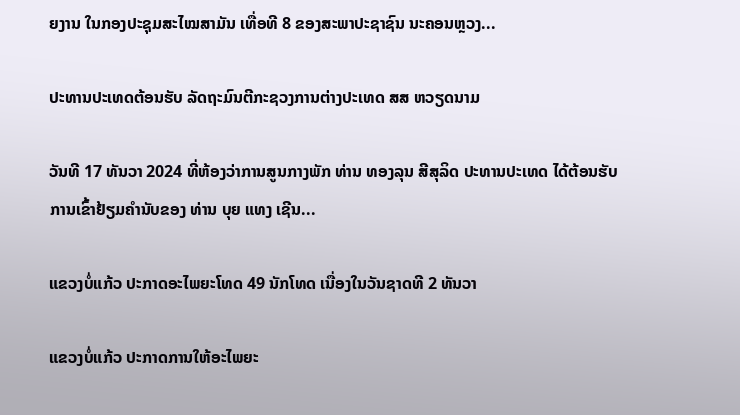ຍງານ ໃນກອງປະຊຸມສະໄໝສາມັນ ເທື່ອທີ 8 ຂອງສະພາປະຊາຊົນ ນະຄອນຫຼວງ...

ປະທານປະເທດຕ້ອນຮັບ ລັດຖະມົນຕີກະຊວງການຕ່າງປະເທດ ສສ ຫວຽດນາມ

ວັນທີ 17 ທັນວາ 2024 ທີ່ຫ້ອງວ່າການສູນກາງພັກ ທ່ານ ທອງລຸນ ສີສຸລິດ ປະທານປະເທດ ໄດ້ຕ້ອນຮັບການເຂົ້າຢ້ຽມຄຳນັບຂອງ ທ່ານ ບຸຍ ແທງ ເຊີນ...

ແຂວງບໍ່ແກ້ວ ປະກາດອະໄພຍະໂທດ 49 ນັກໂທດ ເນື່ອງໃນວັນຊາດທີ 2 ທັນວາ

ແຂວງບໍ່ແກ້ວ ປະກາດການໃຫ້ອະໄພຍະ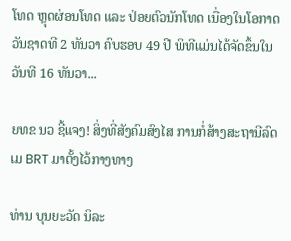ໂທດ ຫຼຸດຜ່ອນໂທດ ແລະ ປ່ອຍຕົວນັກໂທດ ເນື່ອງໃນໂອກາດວັນຊາດທີ 2 ທັນວາ ຄົບຮອບ 49 ປີ ພິທີແມ່ນໄດ້ຈັດຂຶ້ນໃນວັນທີ 16 ທັນວາ...

ຍທຂ ນວ ຊີ້ແຈງ! ສິ່ງທີ່ສັງຄົມສົງໄສ ການກໍ່ສ້າງສະຖານີລົດເມ BRT ມາຕັ້ງໄວ້ກາງທາງ

ທ່ານ ບຸນຍະວັດ ນິລະ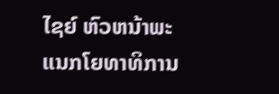ໄຊຍ໌ ຫົວຫນ້າພະແນກໂຍທາທິການ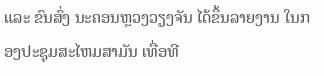ແລະ ຂົນສົ່ງ ນະຄອນຫຼວງວຽງຈັນ ໄດ້ຂຶ້ນລາຍງານ ໃນກອງປະຊຸມສະໄຫມສາມັນ ເທື່ອທີ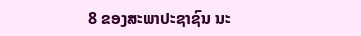8 ຂອງສະພາປະຊາຊົນ ນະ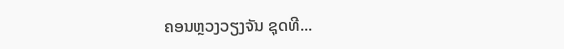ຄອນຫຼວງວຽງຈັນ ຊຸດທີ...